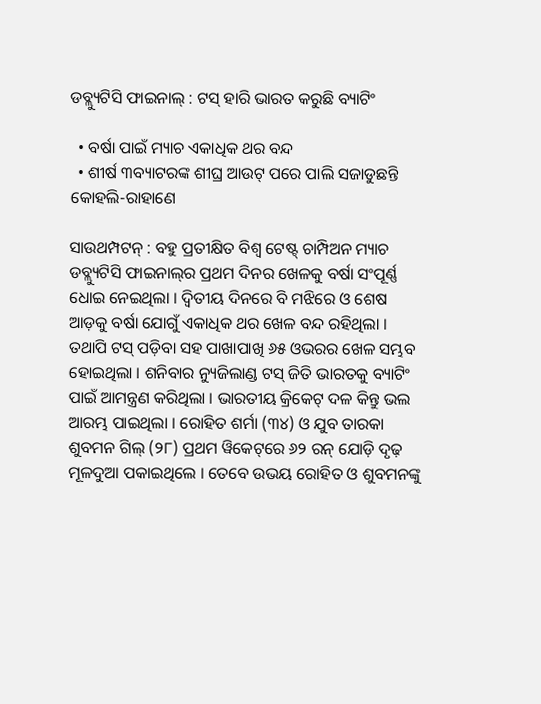ଡବ୍ଲ୍ୟୁଟିସି ଫାଇନାଲ୍ : ଟସ୍ ହାରି ଭାରତ କରୁଛି ବ୍ୟାଟିଂ

  • ବର୍ଷା ପାଇଁ ମ୍ୟାଚ ଏକାଧିକ ଥର ବନ୍ଦ
  • ଶୀର୍ଷ ୩ବ୍ୟାଟରଙ୍କ ଶୀଘ୍ର ଆଉଟ୍ ପରେ ପାଲି ସଜାଡୁଛନ୍ତି କୋହଲି-ରାହାଣେ

ସାଉଥମ୍ପଟନ୍ : ବହୁ ପ୍ରତୀକ୍ଷିତ ବିଶ୍ୱ ଟେଷ୍ଟ୍ ଚାମ୍ପିଅନ ମ୍ୟାଚ ଡବ୍ଲ୍ୟୁଟିସି ଫାଇନାଲ୍‌ର ପ୍ରଥମ ଦିନର ଖେଳକୁ ବର୍ଷା ସଂପୂର୍ଣ୍ଣ ଧୋଇ ନେଇଥିଲା । ଦ୍ୱିତୀୟ ଦିନରେ ବି ମଝିରେ ଓ ଶେଷ ଆଡ଼କୁ ବର୍ଷା ଯୋଗୁଁ ଏକାଧିକ ଥର ଖେଳ ବନ୍ଦ ରହିଥିଲା । ତଥାପି ଟସ୍ ପଡ଼ିବା ସହ ପାଖାପାଖି ୬୫ ଓଭରର ଖେଳ ସମ୍ଭବ ହୋଇଥିଲା । ଶନିବାର ନ୍ୟୁଜିଲାଣ୍ଡ ଟସ୍ ଜିତି ଭାରତକୁ ବ୍ୟାଟିଂ ପାଇଁ ଆମନ୍ତ୍ରଣ କରିଥିଲା । ଭାରତୀୟ କ୍ରିକେଟ୍ ଦଳ କିନ୍ତୁ ଭଲ ଆରମ୍ଭ ପାଇଥିଲା । ରୋହିତ ଶର୍ମା (୩୪) ଓ ଯୁବ ତାରକା ଶୁବମନ ଗିଲ୍ (୨୮) ପ୍ରଥମ ୱିକେଟ୍‌ରେ ୬୨ ରନ୍ ଯୋଡ଼ି ଦୃଢ଼ ମୂଳଦୁଆ ପକାଇଥିଲେ । ତେବେ ଉଭୟ ରୋହିତ ଓ ଶୁବମନଙ୍କୁ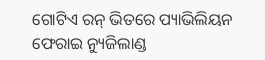ଗୋଟିଏ ରନ୍ ଭିତରେ ପ୍ୟାଭିଲିୟନ ଫେରାଇ ନ୍ୟୁଜିଲାଣ୍ଡ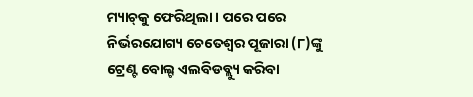ମ୍ୟାଚ୍‌କୁ ଫେରିଥିଲା । ପରେ ପରେ ନିର୍ଭରଯୋଗ୍ୟ ଚେତେଶ୍ୱର ପୂଜାରା (୮)ଙ୍କୁ ଟ୍ରେଣ୍ଟ ବୋଲ୍ଟ ଏଲବିଡବ୍ଲ୍ୟୁ କରିବା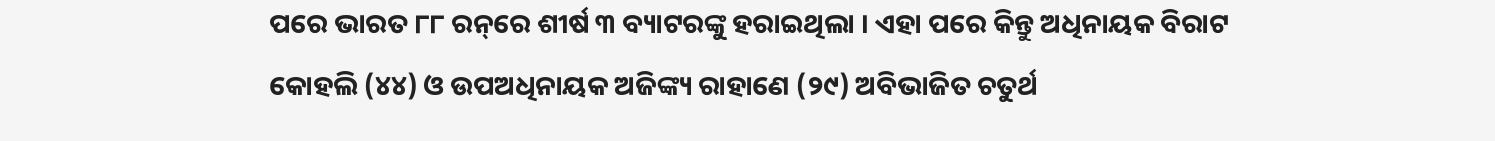ପରେ ଭାରତ ୮୮ ରନ୍‌ରେ ଶୀର୍ଷ ୩ ବ୍ୟାଟରଙ୍କୁ ହରାଇଥିଲା । ଏହା ପରେ କିନ୍ତୁ ଅଧିନାୟକ ବିରାଟ କୋହଲି (୪୪) ଓ ଉପଅଧିନାୟକ ଅଜିଙ୍କ୍ୟ ରାହାଣେ (୨୯) ଅବିଭାଜିତ ଚତୁର୍ଥ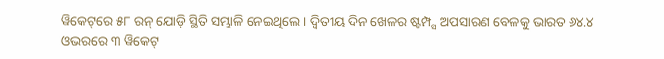ୱିକେଟ୍‌ରେ ୫୮ ରନ୍ ଯୋଡ଼ି ସ୍ଥିତି ସମ୍ଭାଳି ନେଇଥିଲେ । ଦ୍ୱିତୀୟ ଦିନ ଖେଳର ଷ୍ଟମ୍ପ୍ସ ଅପସାରଣ ବେଳକୁ ଭାରତ ୬୪.୪ ଓଭରରେ ୩ ୱିକେଟ୍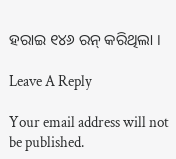ହରାଇ ୧୪୬ ରନ୍ କରିଥିଲା ।

Leave A Reply

Your email address will not be published.